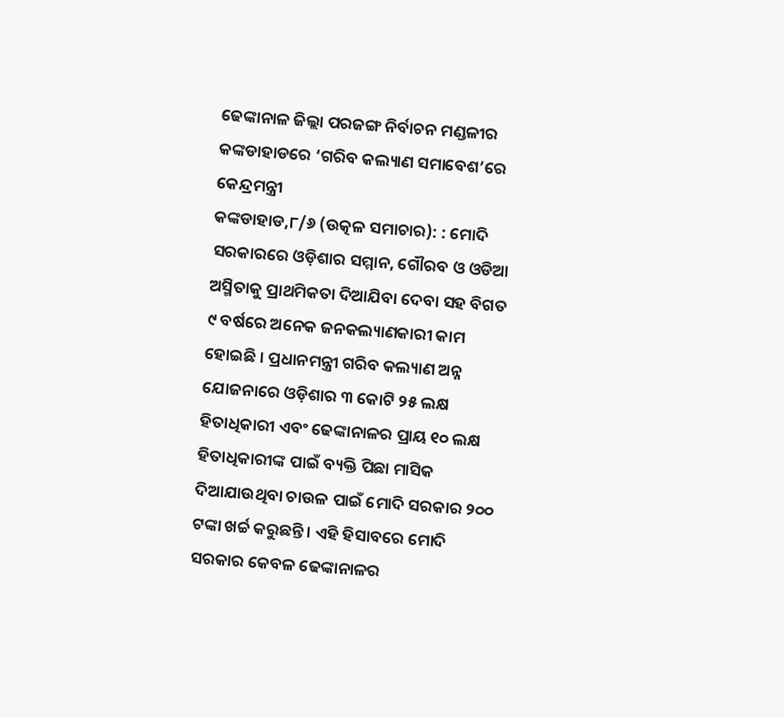ଢେଙ୍କାନାଳ ଜିଲ୍ଲା ପରଜଙ୍ଗ ନିର୍ବାଚନ ମଣ୍ଡଳୀର କଙ୍କଡାହାଡରେ ‘ଗରିବ କଲ୍ୟାଣ ସମାବେଶ’ରେ କେନ୍ଦ୍ରମନ୍ତ୍ରୀ
କଙ୍କଡାହାଡ,୮/୬ (ଉତ୍କଳ ସମାଚାର): : ମୋଦି ସରକାରରେ ଓଡ଼ିଶାର ସମ୍ମାନ, ଗୌରବ ଓ ଓଡିଆ ଅସ୍ମିତାକୁ ପ୍ରାଥମିକତା ଦିଆଯିବା ଦେବା ସହ ବିଗତ ୯ ବର୍ଷରେ ଅନେକ ଜନକଲ୍ୟାଣକାରୀ କାମ ହୋଇଛି । ପ୍ରଧାନମନ୍ତ୍ରୀ ଗରିବ କଲ୍ୟାଣ ଅନ୍ନ ଯୋଜନାରେ ଓଡ଼ିଶାର ୩ କୋଟି ୨୫ ଲକ୍ଷ ହିତାଧିକାରୀ ଏବଂ ଢେଙ୍କାନାଳର ପ୍ରାୟ ୧୦ ଲକ୍ଷ ହିତାଧିକାରୀଙ୍କ ପାଇଁ ବ୍ୟକ୍ତି ପିଛା ମାସିକ ଦିଆଯାଉଥିବା ଚାଉଳ ପାଇଁ ମୋଦି ସରକାର ୨୦୦ ଟଙ୍କା ଖର୍ଚ୍ଚ କରୁଛନ୍ତି । ଏହି ହିସାବରେ ମୋଦି ସରକାର କେବଳ ଢେଙ୍କାନାଳର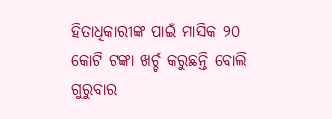ହିତାଧିକାରୀଙ୍କ ପାଇଁ ମାସିକ ୨୦ କୋଟି ଟଙ୍କା ଖର୍ଚ୍ଚ କରୁଛନ୍ତି ବୋଲି ଗୁରୁବାର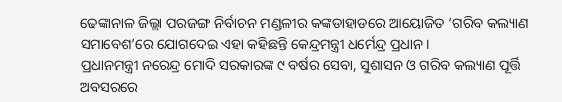ଢେଙ୍କାନାଳ ଜିଲ୍ଲା ପରଜଙ୍ଗ ନିର୍ବାଚନ ମଣ୍ଡଳୀର କଙ୍କଡାହାଡରେ ଆୟୋଜିତ ‘ଗରିବ କଲ୍ୟାଣ ସମାବେଶ’ରେ ଯୋଗଦେଇ ଏହା କହିଛନ୍ତି କେନ୍ଦ୍ରମନ୍ତ୍ରୀ ଧର୍ମେନ୍ଦ୍ର ପ୍ରଧାନ ।
ପ୍ରଧାନମନ୍ତ୍ରୀ ନରେନ୍ଦ୍ର ମୋଦି ସରକାରଙ୍କ ୯ ବର୍ଷର ସେବା, ସୁଶାସନ ଓ ଗରିବ କଲ୍ୟାଣ ପୂର୍ତ୍ତି ଅବସରରେ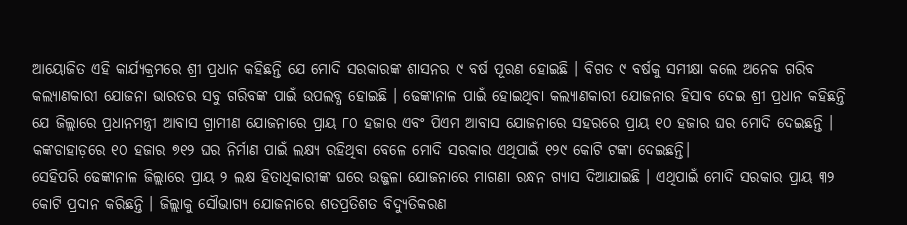ଆୟୋଜିତ ଏହି କାର୍ଯ୍ୟକ୍ରମରେ ଶ୍ରୀ ପ୍ରଧାନ କହିଛନ୍ତି ଯେ ମୋଦି ସରକାରଙ୍କ ଶାସନର ୯ ବର୍ଷ ପୂରଣ ହୋଇଛି । ବିଗତ ୯ ବର୍ଷକୁ ସମୀକ୍ଷା କଲେ ଅନେକ ଗରିବ କଲ୍ୟାଣକାରୀ ଯୋଜନା ଭାରତର ସବୁ ଗରିବଙ୍କ ପାଇଁ ଉପଲବ୍ଧ ହୋଇଛି । ଢେଙ୍କାନାଳ ପାଇଁ ହୋଇଥିବା କଲ୍ୟାଣକାରୀ ଯୋଜନାର ହିସାବ ଦେଇ ଶ୍ରୀ ପ୍ରଧାନ କହିଛନ୍ତି ଯେ ଜିଲ୍ଲାରେ ପ୍ରଧାନମନ୍ତ୍ରୀ ଆବାସ ଗ୍ରାମୀଣ ଯୋଜନାରେ ପ୍ରାୟ ୮୦ ହଜାର ଏବଂ ପିଏମ ଆବାସ ଯୋଜନାରେ ସହରରେ ପ୍ରାୟ ୧୦ ହଜାର ଘର ମୋଦି ଦେଇଛନ୍ତି । କଙ୍କଡାହାଡ଼ରେ ୧୦ ହଜାର ୭୧୨ ଘର ନିର୍ମାଣ ପାଇଁ ଲକ୍ଷ୍ୟ ରହିଥିବା ବେଳେ ମୋଦି ସରକାର ଏଥିପାଇଁ ୧୨୯ କୋଟି ଟଙ୍କା ଦେଇଛନ୍ତି।
ସେହିପରି ଢେଙ୍କାନାଳ ଜିଲ୍ଲାରେ ପ୍ରାୟ ୨ ଲକ୍ଷ ହିତାଧିକାରୀଙ୍କ ଘରେ ଉଜ୍ଜଳା ଯୋଜନାରେ ମାଗଣା ରନ୍ଧନ ଗ୍ୟାସ ଦିଆଯାଇଛି । ଏଥିପାଇଁ ମୋଦି ସରକାର ପ୍ରାୟ ୩୨ କୋଟି ପ୍ରଦାନ କରିଛନ୍ତି । ଜିଲ୍ଲାକୁ ସୌଭାଗ୍ୟ ଯୋଜନାରେ ଶତପ୍ରତିଶତ ବିଦ୍ୟୁତିକରଣ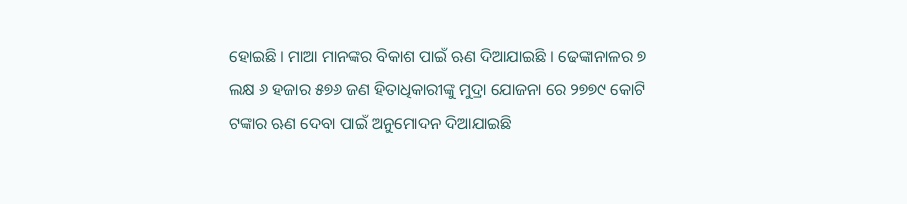ହୋଇଛି । ମାଆ ମାନଙ୍କର ବିକାଶ ପାଇଁ ଋଣ ଦିଆଯାଇଛି । ଢେଙ୍କାନାଳର ୭ ଲକ୍ଷ ୬ ହଜାର ୫୭୬ ଜଣ ହିତାଧିକାରୀଙ୍କୁ ମୁଦ୍ରା ଯୋଜନା ରେ ୨୭୭୯ କୋଟି ଟଙ୍କାର ଋଣ ଦେବା ପାଇଁ ଅନୁମୋଦନ ଦିଆଯାଇଛି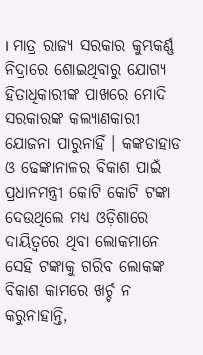। ମାତ୍ର ରାଜ୍ୟ ସରକାର କୁମ୍ଭକର୍ଣ୍ଣ ନିଦ୍ରାରେ ଶୋଇଥିବାରୁ ଯୋଗ୍ୟ ହିତାଧିକାରୀଙ୍କ ପାଖରେ ମୋଦି ସରକାରଙ୍କ କଲ୍ୟାଣକାରୀ ଯୋଜନା ପାରୁନାହିଁ । କଙ୍କଡାହାଡ ଓ ଢେଙ୍କାନାଳର ବିକାଶ ପାଇଁ ପ୍ରଧାନମନ୍ତ୍ରୀ କୋଟି କୋଟି ଟଙ୍କା ଦେଉଥିଲେ ମଧ୍ୟ ଓଡ଼ିଶାରେ ଦାୟିତ୍ୱରେ ଥିବା ଲୋକମାନେ ସେହି ଟଙ୍କାକୁ ଗରିବ ଲୋକଙ୍କ ବିକାଶ କାମରେ ଖର୍ଚ୍ଚ ନ କରୁନାହାନ୍ତି,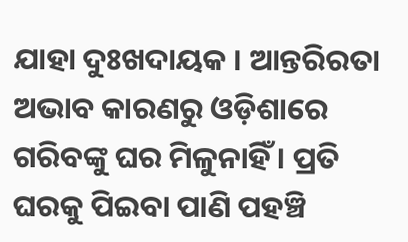ଯାହା ଦୁଃଖଦାୟକ । ଆନ୍ତରିରତା ଅଭାବ କାରଣରୁ ଓଡ଼ିଶାରେ ଗରିବଙ୍କୁ ଘର ମିଳୁନାହିଁ । ପ୍ରତି ଘରକୁ ପିଇବା ପାଣି ପହଞ୍ଚି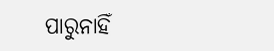ପାରୁନାହିଁ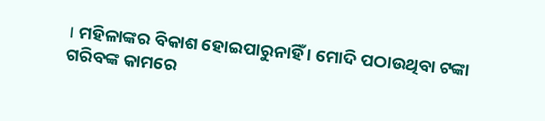। ମହିଳାଙ୍କର ବିକାଶ ହୋଇପାରୁନାହିଁ । ମୋଦି ପଠାଉଥିବା ଟଙ୍କା ଗରିବଙ୍କ କାମରେ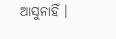ଆସୁନାହିଁ ।